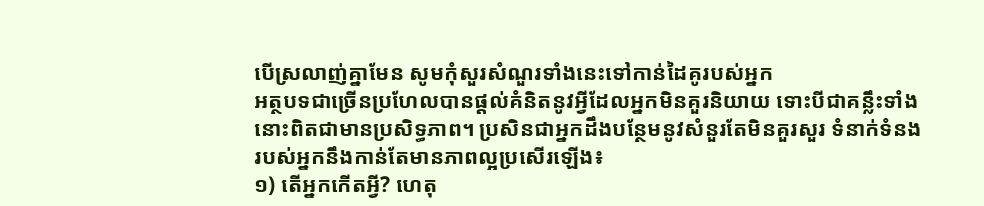បើស្រលាញ់គ្នាមែន សូមកុំសួរសំណួរទាំងនេះទៅកាន់ដៃគូរបស់អ្នក
អត្ថបទជាច្រើនប្រហែលបានផ្តល់គំនិតនូវអ្វីដែលអ្នកមិនគួរនិយាយ ទោះបីជាគន្លឹះទាំងនោះពិតជាមានប្រសិទ្ធភាព។ ប្រសិនជាអ្នកដឹងបន្ថែមនូវសំនួរតែមិនគួរសួរ ទំនាក់ទំនងរបស់អ្នកនឹងកាន់តែមានភាពល្អប្រសើរឡើង៖
១) តើអ្នកកើតអ្វី? ហេតុ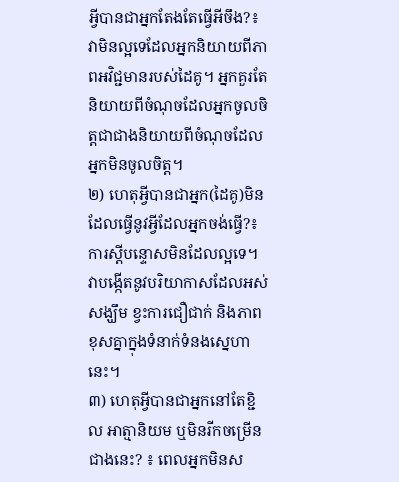អ្វីបានជាអ្នកតែងតែធ្វើអីចឹង?៖ វាមិនល្អទេដែលអ្នកនិយាយពីភាពអវិជ្ជមានរបស់ដៃគូ។ អ្នកគួរតែនិយាយពីចំណុចដែលអ្នកចូលចិត្តជាជាងនិយាយពីចំណុចដែលអ្នកមិនចូលចិត្ត។
២) ហេតុអ្វីបានជាអ្នក(ដៃគូ)មិនដែលធ្វើនូវអ្វីដែលអ្នកចង់ធ្វើ?៖ ការស្តីបន្ទោសមិនដែលល្អទេ។ វាបង្កើតនូវបរិយាកាសដែលអស់សង្ឃឹម ខ្វះការជឿជាក់ និងភាពខុសគ្នាក្នុងទំនាក់ទំនងស្នេហានេះ។
៣) ហេតុអ្វីបានជាអ្នកនៅតែខ្ជិល អាត្មានិយម ឬមិនរីកចម្រើនជាងនេះ? ៖ ពេលអ្នកមិនស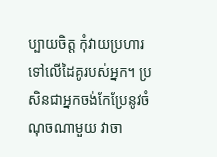ប្បាយចិត្ត កុំវាយប្រហារទៅលើដៃគូរបស់អ្នក។ ប្រសិនជាអ្នកចង់កែប្រែនូវចំណុចណាមួយ វាចា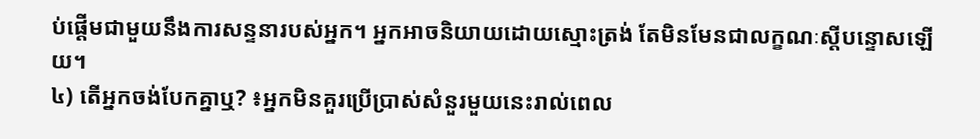ប់ផ្តើមជាមួយនឹងការសន្ទនារបស់អ្នក។ អ្នកអាចនិយាយដោយស្មោះត្រង់ តែមិនមែនជាលក្ខណៈស្តីបន្ទោសឡើយ។
៤) តើអ្នកចង់បែកគ្នាឬ? ៖អ្នកមិនគួរប្រើប្រាស់សំនួរមួយនេះរាល់ពេល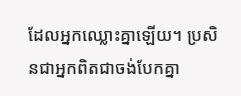ដែលអ្នកឈ្លោះគ្នាឡើយ។ ប្រសិនជាអ្នកពិតជាចង់បែកគ្នា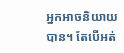អ្នកអាចនិយាយបាន។ តែបើអត់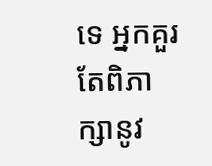ទេ អ្នកគួរតែពិភាក្សានូវ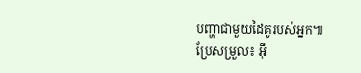បញ្ហាជាមួយដៃគូរបស់អ្នក៕
ប្រែសម្រួល៖ អ៊ឹ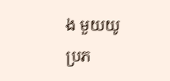ង មួយយូ
ប្រភ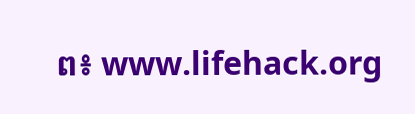ព៖ www.lifehack.org